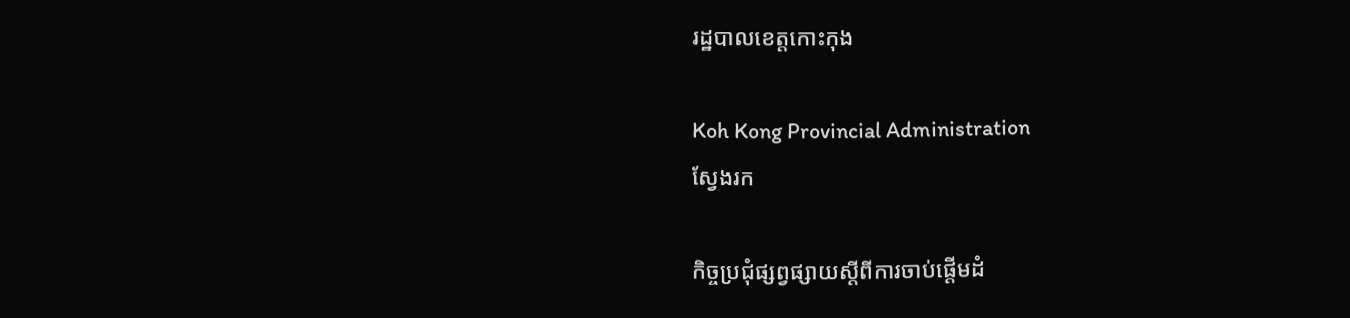រដ្ឋបាលខេត្តកោះកុង

Koh Kong Provincial Administration
ស្វែងរក

កិច្ចប្រជុំផ្សព្វផ្សាយស្តីពីការចាប់ផ្ដើមដំ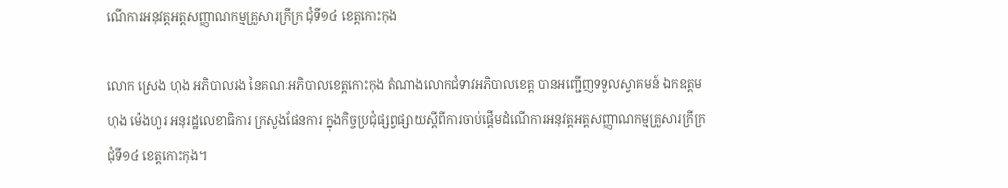ណើការអនុវត្តអត្តសញ្ញាណកម្មគ្រួសារក្រីក្រ ជុំទី១៤ ខេត្តកោះកុង

លោក ស្រេង ហុង អភិបាលរង នៃគណៈអភិបាលខេត្តកោះកុង តំណាងលោកជំទាវអភិបាលខេត្ត បានអញ្ជើញទទួលស្វាគមន៍ ឯកឧត្តម ហុង ម៉េងហួរ អនុរដ្ឋលេខាធិការ ក្រសួងផែនការ ក្នុងកិច្ចប្រជុំផ្សព្វផ្សាយស្តីពីការចាប់ផ្ដើមដំណើការអនុវត្តអត្តសញ្ញាណកម្មគ្រួសារក្រីក្រ ជុំទី១៤ ខេត្តកោះកុង។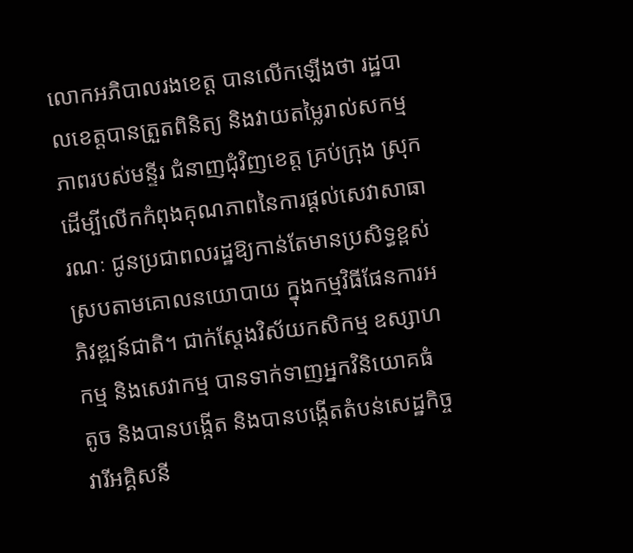លោកអភិបាលរងខេត្ត បានលើកឡើងថា រដ្ឋបាលខេត្តបានត្រួតពិនិត្យ និងវាយតម្លៃរាល់សកម្មភាពរបស់មន្ទីរ ជំនាញជុំវិញខេត្ត គ្រប់ក្រុង ស្រុក ដើម្បីលើកកំពុងគុណភាពនៃការផ្តល់សេវាសាធារណៈ ជូនប្រជាពលរដ្ឋឱ្យកាន់តែមានប្រសិទ្ធខ្ពស់ ស្របតាមគោលនយោបាយ ក្នុងកម្មវិធីផែនការអភិវឌ្ឍន៍ជាតិ។ ជាក់ស្តែងវិស័យកសិកម្ម ឧស្សាហកម្ម និងសេវាកម្ម បានទាក់ទាញអ្នកវិនិយោគធំ តូច និងបានបង្កើត និងបានបង្កើតតំបន់សេដ្ឋកិច្ច វារីអគ្គិសនី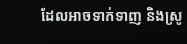ដែលអាចទាក់ទាញ និងស្រូ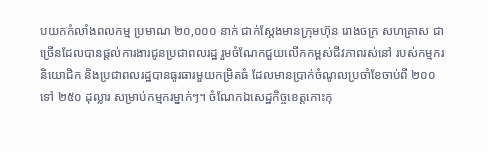បយកកំលាំងពលកម្ម ប្រមាណ ២០,០០០ នាក់ ជាក់ស្តែងមានក្រុមហ៊ុន រោងចក្រ សហគ្រាស ជាច្រើនដែលបានផ្តល់ការងារជូនប្រជាពលរដ្ឋ រួមចំណែកជួយលើកកម្ពស់ជីវភាពរស់នៅ របស់កម្មករ និយោជិក និងប្រជាពលរដ្ឋបានធូរធារមួយកម្រិតធំ ដែលមានប្រាក់ចំណូលប្រចាំខែចាប់ពី ២០០ ទៅ ២៥០ ដុល្លារ សម្រាប់កម្មករម្នាក់ៗ។ ចំណែកឯសេដ្ឋកិច្ចខេត្តកោះកុ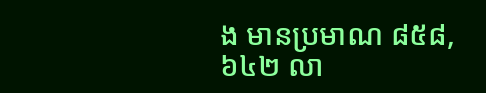ង មានប្រមាណ ៨៥៨,៦៤២ លា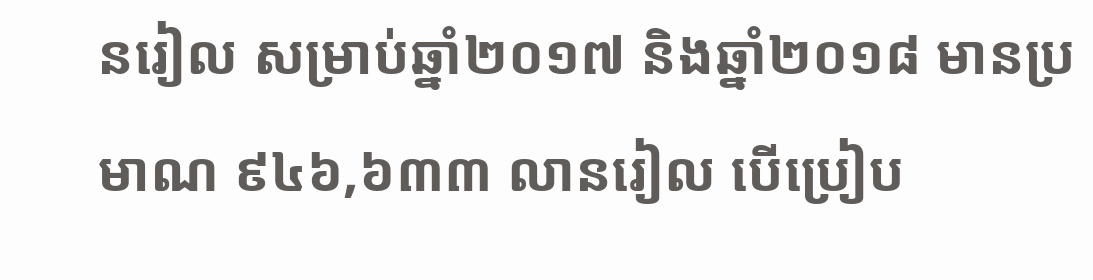នរៀល សម្រាប់ឆ្នាំ២០១៧ និងឆ្នាំ២០១៨ មានប្រមាណ ៩៤៦,៦៣៣ លានរៀល បើប្រៀប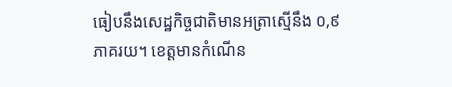ធៀបនឹងសេដ្ឋកិច្ចជាតិមានអត្រាស្មើនឹង ០,៩ ភាគរយ។ ខេត្តមានកំណើន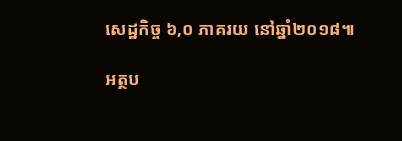សេដ្ឋកិច្ច ៦,០ ភាគរយ នៅឆ្នាំ២០១៨៕

អត្ថប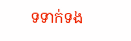ទទាក់ទង